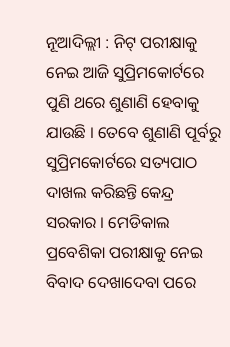ନୂଆଦିଲ୍ଲୀ : ନିଟ୍ ପରୀକ୍ଷାକୁ ନେଇ ଆଜି ସୁପ୍ରିମକୋର୍ଟରେ ପୁଣି ଥରେ ଶୁଣାଣି ହେବାକୁ ଯାଉଛି । ତେବେ ଶୁଣାଣି ପୂର୍ବରୁ ସୁପ୍ରିମକୋର୍ଟରେ ସତ୍ୟପାଠ ଦାଖଲ କରିଛନ୍ତି କେନ୍ଦ୍ର ସରକାର । ମେଡିକାଲ ପ୍ରବେଶିକା ପରୀକ୍ଷାକୁ ନେଇ ବିବାଦ ଦେଖାଦେବା ପରେ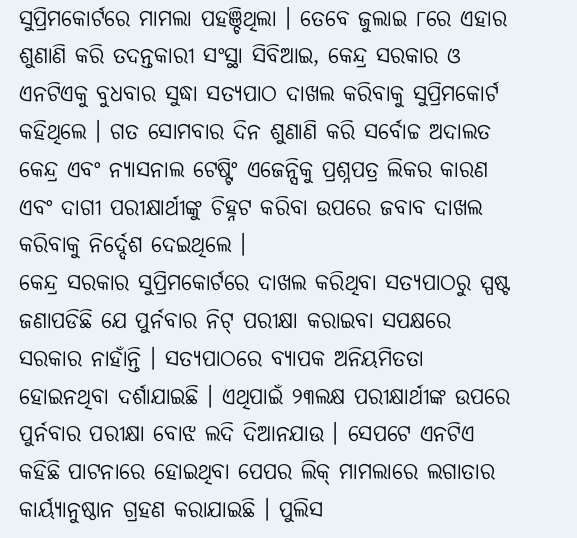ସୁପ୍ରିମକୋର୍ଟରେ ମାମଲା ପହଞ୍ଚିଥିଲା । ତେବେ ଜୁଲାଇ ୮ରେ ଏହାର ଶୁଣାଣି କରି ତଦନ୍ତକାରୀ ସଂସ୍ଥା ସିବିଆଇ, କେନ୍ଦ୍ର ସରକାର ଓ ଏନଟିଏକୁ ବୁଧବାର ସୁଦ୍ଧା ସତ୍ୟପାଠ ଦାଖଲ କରିବାକୁ ସୁପ୍ରିମକୋର୍ଟ କହିଥିଲେ । ଗତ ସୋମବାର ଦିନ ଶୁଣାଣି କରି ସର୍ବୋଚ୍ଚ ଅଦାଲତ କେନ୍ଦ୍ର ଏବଂ ନ୍ୟାସନାଲ ଟେଷ୍ଟିଂ ଏଜେନ୍ସିକୁ ପ୍ରଶ୍ନପତ୍ର ଲିକର କାରଣ ଏବଂ ଦାଗୀ ପରୀକ୍ଷାର୍ଥୀଙ୍କୁ ଚିହ୍ନଟ କରିବା ଉପରେ ଜବାବ ଦାଖଲ କରିବାକୁ ନିର୍ଦ୍ଦେଶ ଦେଇଥିଲେ ।
କେନ୍ଦ୍ର ସରକାର ସୁପ୍ରିମକୋର୍ଟରେ ଦାଖଲ କରିଥିବା ସତ୍ୟପାଠରୁ ସ୍ପଷ୍ଟ ଜଣାପଡିଛି ଯେ ପୁର୍ନବାର ନିଟ୍ ପରୀକ୍ଷା କରାଇବା ସପକ୍ଷରେ ସରକାର ନାହାଁନ୍ତି । ସତ୍ୟପାଠରେ ବ୍ୟାପକ ଅନିୟମିତତା ହୋଇନଥିବା ଦର୍ଶାଯାଇଛି । ଏଥିପାଇଁ ୨୩ଲକ୍ଷ ପରୀକ୍ଷାର୍ଥୀଙ୍କ ଉପରେ ପୁର୍ନବାର ପରୀକ୍ଷା ବୋଝ ଲଦି ଦିଆନଯାଉ । ସେପଟେ ଏନଟିଏ କହିଛି ପାଟନାରେ ହୋଇଥିବା ପେପର ଲିକ୍ ମାମଲାରେ ଲଗାତାର କାର୍ୟ୍ୟାନୁଷ୍ଠାନ ଗ୍ରହଣ କରାଯାଇଛି । ପୁଲିସ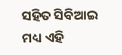ସହିତ ସିବିଆଇ ମଧ୍ୟ ଏହି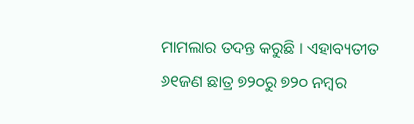ମାମଲାର ତଦନ୍ତ କରୁଛି । ଏହାବ୍ୟତୀତ ୬୧ଜଣ ଛାତ୍ର ୭୨୦ରୁ ୭୨୦ ନମ୍ବର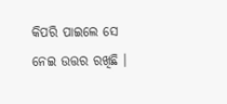କିପରି ପାଇଲେ ସେ ନେଇ ଉତ୍ତର ରଖିଛି ।